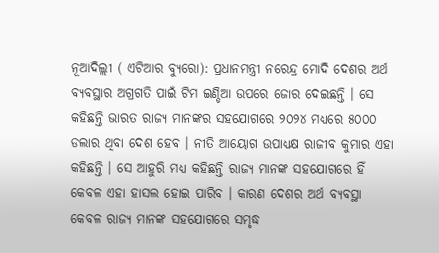ନୂଆଦିଲ୍ଲୀ ( ଏଟିଆର ବ୍ୟୁରୋ): ପ୍ରଧାନମନ୍ତ୍ରୀ ନରେନ୍ଦ୍ର ମୋଦି ଦେଶର ଅର୍ଥ ବ୍ୟବସ୍ଥାର ଅଗ୍ରଗତି ପାଇଁ ଟିମ ଇଣ୍ଡିଆ ଉପରେ ଜୋର ଦେଇଛନ୍ତି । ସେ କହିଛନ୍ତି ଭାରତ ରାଜ୍ୟ ମାନଙ୍କର ସହଯୋଗରେ ୨୦୨୪ ମଧ୍ୟରେ ୫୦୦୦ ଡଲାର ଥିବା ଦେଶ ହେବ । ନୀତି ଆୟୋଗ ଉପାଧ୍ୟକ୍ଷ ରାଜୀବ କୁମାର ଏହା କହିଛନ୍ତି । ସେ ଆହୁରି ମଧ୍ୟ କହିଛନ୍ତି ରାଜ୍ୟ ମାନଙ୍କ ସହଯୋଗରେ ହିଁ କେବଳ ଏହା ହାସଲ ହୋଇ ପାରିବ । କାରଣ ଦେଶର ଅର୍ଥ ବ୍ୟବସ୍ଥା କେବଳ ରାଜ୍ୟ ମାନଙ୍କ ସହଯୋଗରେ ସମୃଦ୍ଧ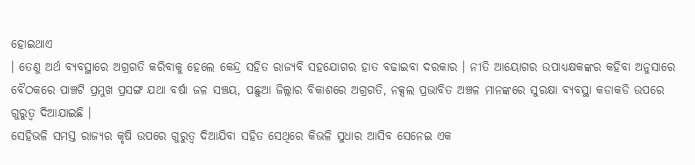ହୋଇଥାଏ
। ତେଣୁ ଅର୍ଥ ବ୍ୟବସ୍ଥାରେ ଅଗ୍ରଗତି କରିବାକୁ ହେଲେ କେନ୍ଦ୍ର ସହିତ ରାଜ୍ୟବି ସହଯୋଗର ହାତ ବଢାଇବା ଦରକାର । ନୀତି ଆୟୋଗର ଉପାଧ୍ୟକ୍ଷକଙ୍କର କହିବା ଅନୁସାରେ ବୈଠକରେ ପାଞ୍ଚଟି ପ୍ରମୁଖ ପ୍ରସଙ୍ଗ ଯଥା ବର୍ଷା ଜଳ ସଞ୍ଚୟ, ପଛୁଆ ଜିଲ୍ଲାର ବିକାଶରେ ଅଗ୍ରଗତି, ନକ୍ସଲ ପ୍ରଭାବିତ ଅଞ୍ଚଳ ମାନଙ୍କରେ ସୁରକ୍ଷା ବ୍ୟବସ୍ଥା କଡାକଡି ଉପରେ ଗୁରୁତ୍ୱ ଦିଆଯାଇଛି ।
ସେହିଭଳି ସମସ୍ତ ରାଜ୍ୟର କୃଷି ଉପରେ ଗୁରୁତ୍ୱ ଦିଆଯିବା ସହିତ ସେଥିରେ କିଭଳି ସୁଧାର ଆସିବ ସେନେଇ ଏକ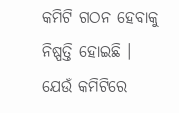କମିଟି ଗଠନ ହେବାକୁ ନିଷ୍ପତ୍ତି ହୋଇଛି । ଯେଉଁ କମିଟିରେ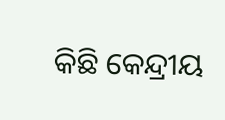କିଛି କେନ୍ଦ୍ରୀୟ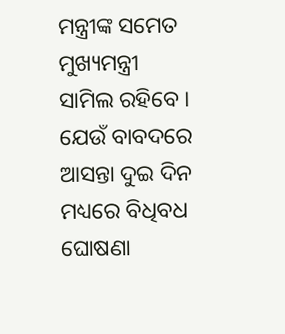ମନ୍ତ୍ରୀଙ୍କ ସମେତ ମୁଖ୍ୟମନ୍ତ୍ରୀ ସାମିଲ ରହିବେ । ଯେଉଁ ବାବଦରେ ଆସନ୍ତା ଦୁଇ ଦିନ ମଧ୍ୟରେ ବିଧିବଧ ଘୋଷଣା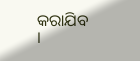କରାଯିବ ।